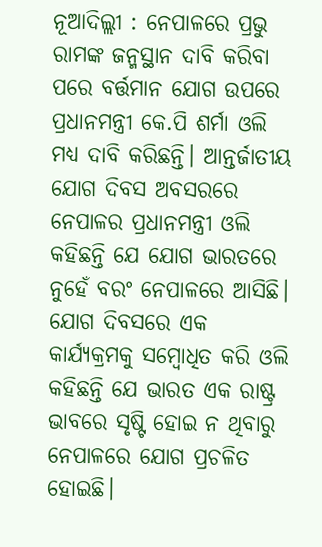ନୂଆଦିଲ୍ଲୀ : ନେପାଳରେ ପ୍ରଭୁ ରାମଙ୍କ ଜନ୍ମସ୍ଥାନ ଦାବି କରିବା ପରେ ବର୍ତ୍ତମାନ ଯୋଗ ଉପରେ ପ୍ରଧାନମନ୍ତ୍ରୀ କେ.ପି ଶର୍ମା ଓଲି ମଧ୍ୟ ଦାବି କରିଛନ୍ତି। ଆନ୍ତର୍ଜାତୀୟ ଯୋଗ ଦିବସ ଅବସରରେ ନେପାଳର ପ୍ରଧାନମନ୍ତ୍ରୀ ଓଲି କହିଛନ୍ତି ଯେ ଯୋଗ ଭାରତରେ ନୁହେଁ ବରଂ ନେପାଳରେ ଆସିଛି। ଯୋଗ ଦିବସରେ ଏକ କାର୍ଯ୍ୟକ୍ରମକୁ ସମ୍ବୋଧିତ କରି ଓଲି କହିଛନ୍ତି ଯେ ଭାରତ ଏକ ରାଷ୍ଟ୍ର ଭାବରେ ସୃଷ୍ଟି ହୋଇ ନ ଥିବାରୁ ନେପାଳରେ ଯୋଗ ପ୍ରଚଳିତ ହୋଇଛି।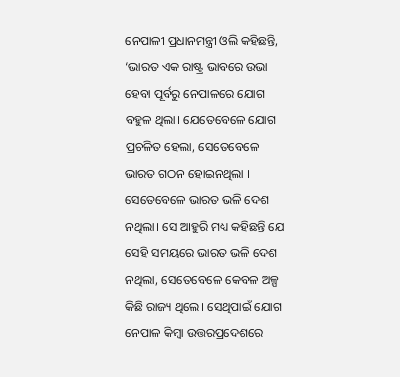ନେପାଳୀ ପ୍ରଧାନମନ୍ତ୍ରୀ ଓଲି କହିଛନ୍ତି, ‘ଭାରତ ଏକ ରାଷ୍ଟ୍ର ଭାବରେ ଉଭା ହେବା ପୂର୍ବରୁ ନେପାଳରେ ଯୋଗ ବହୁଳ ଥିଲା। ଯେତେବେଳେ ଯୋଗ ପ୍ରଚଳିତ ହେଲା, ସେତେବେଳେ ଭାରତ ଗଠନ ହୋଇନଥିଲା । ସେତେବେଳେ ଭାରତ ଭଳି ଦେଶ ନଥିଲା। ସେ ଆହୁରି ମଧ୍ୟ କହିଛନ୍ତି ଯେ ସେହି ସମୟରେ ଭାରତ ଭଳି ଦେଶ ନଥିଲା, ସେତେବେଳେ କେବଳ ଅଳ୍ପ କିଛି ରାଜ୍ୟ ଥିଲେ। ସେଥିପାଇଁ ଯୋଗ ନେପାଳ କିମ୍ବା ଉତ୍ତରପ୍ରଦେଶରେ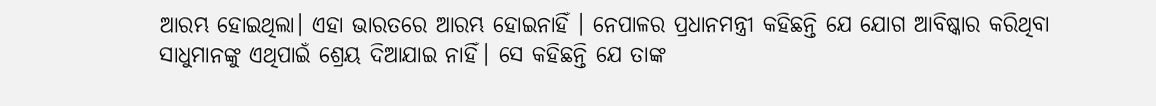ଆରମ୍ଭ ହୋଇଥିଲା। ଏହା ଭାରତରେ ଆରମ୍ଭ ହୋଇନାହିଁ । ନେପାଳର ପ୍ରଧାନମନ୍ତ୍ରୀ କହିଛନ୍ତି ଯେ ଯୋଗ ଆବିଷ୍କାର କରିଥିବା ସାଧୁମାନଙ୍କୁ ଏଥିପାଇଁ ଶ୍ରେୟ ଦିଆଯାଇ ନାହିଁ। ସେ କହିଛନ୍ତି ଯେ ତାଙ୍କ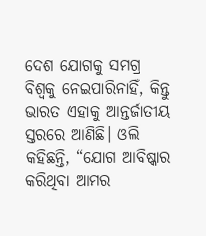ଦେଶ ଯୋଗକୁ ସମଗ୍ର ବିଶ୍ୱକୁ ନେଇପାରିନାହିଁ, କିନ୍ତୁ ଭାରତ ଏହାକୁ ଆନ୍ତର୍ଜାତୀୟ ସ୍ତରରେ ଆଣିଛି। ଓଲି କହିଛନ୍ତି, “ଯୋଗ ଆବିଷ୍କାର କରିଥିବା ଆମର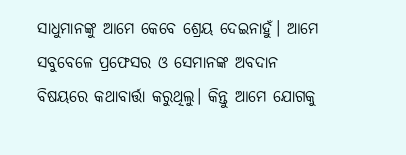ସାଧୁମାନଙ୍କୁ ଆମେ କେବେ ଶ୍ରେୟ ଦେଇନାହୁଁ। ଆମେ ସବୁବେଳେ ପ୍ରଫେସର ଓ ସେମାନଙ୍କ ଅବଦାନ ବିଷୟରେ କଥାବାର୍ତ୍ତା କରୁଥିଲୁ। କିନ୍ତୁ ଆମେ ଯୋଗକୁ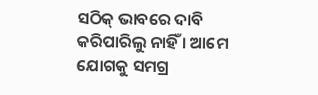ସଠିକ୍ ଭାବରେ ଦାବି କରିପାରିଲୁ ନାହିଁ । ଆମେ ଯୋଗକୁ ସମଗ୍ର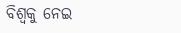ବିଶ୍ୱକୁ ନେଇ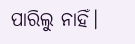ପାରିଲୁ ନାହିଁ।